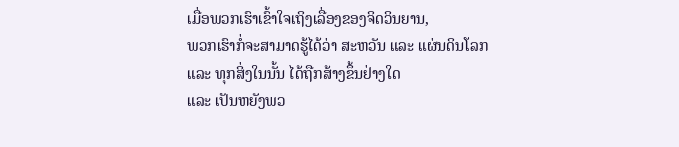ເມື່ອພວກເຮົາເຂົ້າໃຈເຖິງເລື່ອງຂອງຈິດວິນຍານ,
ພວກເຮົາກໍ່ຈະສາມາດຮູ້ໄດ້ວ່າ ສະຫວັນ ແລະ ແຜ່ນດິນໂລກ
ແລະ ທຸກສິ່ງໃນນັ້ນ ໄດ້ຖືກສ້າງຂຶ້ນຢ່າງໃດ
ແລະ ເປັນຫຍັງພວ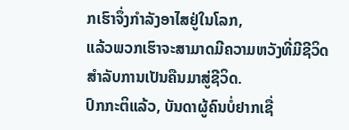ກເຮົາຈຶ່ງກຳລັງອາໄສຢູ່ໃນໂລກ,
ແລ້ວພວກເຮົາຈະສາມາດມີຄວາມຫວັງທີ່ມີຊີວິດ
ສຳລັບການເປັນຄືນມາສູ່ຊີວິດ.
ປົກກະຕິແລ້ວ, ບັນດາຜູ້ຄົນບໍ່ຢາກເຊື່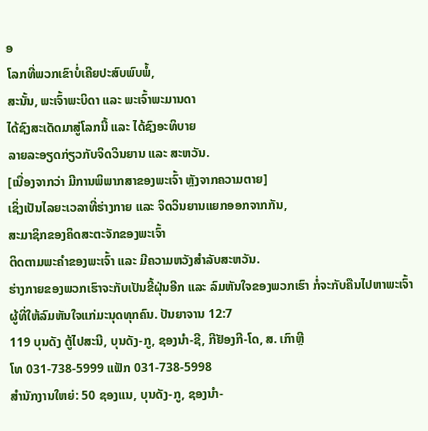ອ
ໂລກທີ່ພວກເຂົາບໍ່ເຄີຍປະສົບພົບພໍ້,
ສະນັ້ນ, ພະເຈົ້າພະບິດາ ແລະ ພະເຈົ້າພະມານດາ
ໄດ້ຊົງສະເດັດມາສູ່ໂລກນີ້ ແລະ ໄດ້ຊົງອະທິບາຍ
ລາຍລະອຽດກ່ຽວກັບຈິດວິນຍານ ແລະ ສະຫວັນ.
[ເນື່ອງຈາກວ່າ ມີການພິພາກສາຂອງພະເຈົ້າ ຫຼັງຈາກຄວາມຕາຍ]
ເຊິ່ງເປັນໄລຍະເວລາທີ່ຮ່າງກາຍ ແລະ ຈິດວິນຍານແຍກອອກຈາກກັນ,
ສະມາຊິກຂອງຄິດສະຕະຈັກຂອງພະເຈົ້າ
ຕິດຕາມພະຄຳຂອງພະເຈົ້າ ແລະ ມີຄວາມຫວັງສຳລັບສະຫວັນ.
ຮ່າງກາຍຂອງພວກເຮົາຈະກັບເປັນຂີ້ຝຸ່ນອີກ ແລະ ລົມຫັນໃຈຂອງພວກເຮົາ ກໍ່ຈະກັບຄືນໄປຫາພະເຈົ້າ ຜູ້ທີ່ໃຫ້ລົມຫັນໃຈແກ່ມະນຸດທຸກຄົນ. ປັນຍາຈານ 12:7
119 ບຸນດັງ ຕູ້ໄປສະນີ, ບຸນດັງ-ກູ, ຊອງນຳ-ຊີ, ກີຢັອງກີ-ໂດ, ສ. ເກົາຫຼີ
ໂທ 031-738-5999 ແຟັກ 031-738-5998
ສໍານັກງານໃຫຍ່: 50 ຊອງແນ, ບຸນດັງ-ກູ, ຊອງນຳ-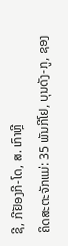ຊີ, ກີຢັອງກີ-ໂດ, ສ. ເກົາຫຼີ
ຄິດສະຕະຈັກແມ່: 35 ພັນກີໂຢ, ບຸນດັງ-ກູ, ຊອງ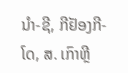ນຳ-ຊີ, ກີຢັອງກີ-ໂດ, ສ. ເກົາຫຼີ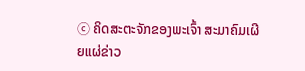ⓒ ຄິດສະຕະຈັກຂອງພະເຈົ້າ ສະມາຄົມເຜີຍແຜ່ຂ່າວ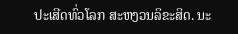ປະເສີດທົ່ວໂລກ ສະຫງວນລິຂະສິດ. ນະ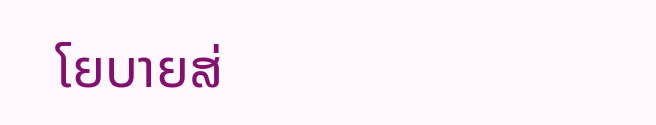ໂຍບາຍສ່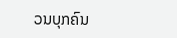ວນບຸກຄົນ